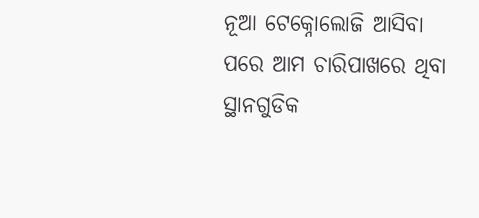ନୂଆ ଟେକ୍ନୋଲୋଜି ଆସିବା ପରେ ଆମ ଚାରିପାଖରେ ଥିବା ସ୍ଥାନଗୁଡିକ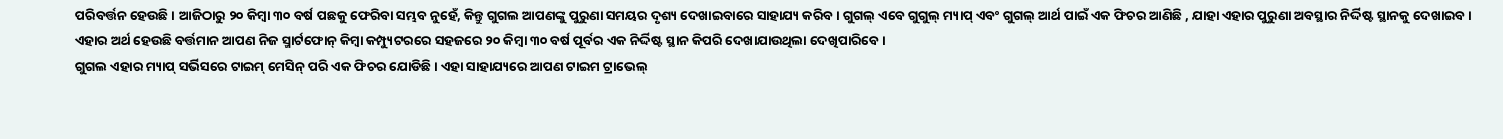ପରିବର୍ତ୍ତନ ହେଉଛି । ଆଜିଠାରୁ ୨୦ କିମ୍ବା ୩୦ ବର୍ଷ ପଛକୁ ଫେରିବା ସମ୍ଭବ ନୁହେଁ, କିନ୍ତୁ ଗୁଗଲ ଆପଣଙ୍କୁ ପୁରୁଣା ସମୟର ଦୃଶ୍ୟ ଦେଖାଇବାରେ ସାହାଯ୍ୟ କରିବ । ଗୁଗଲ୍ ଏବେ ଗୁଗୁଲ୍ ମ୍ୟାପ୍ ଏବଂ ଗୁଗଲ୍ ଆର୍ଥ ପାଇଁ ଏକ ଫିଚର ଆଣିଛି , ଯାହା ଏହାର ପୁରୁଣା ଅବସ୍ଥାର ନିର୍ଦ୍ଦିଷ୍ଟ ସ୍ଥାନକୁ ଦେଖାଇବ । ଏହାର ଅର୍ଥ ହେଉଛି ବର୍ତ୍ତମାନ ଆପଣ ନିଜ ସ୍ମାର୍ଟଫୋନ୍ କିମ୍ବା କମ୍ପ୍ୟୁଟରରେ ସହଜରେ ୨୦ କିମ୍ବା ୩୦ ବର୍ଷ ପୂର୍ବର ଏକ ନିର୍ଦ୍ଦିଷ୍ଟ ସ୍ଥାନ କିପରି ଦେଖାଯାଉଥିଲା ଦେଖିପାରିବେ ।
ଗୁଗଲ ଏହାର ମ୍ୟାପ୍ ସର୍ଭିସରେ ଟାଇମ୍ ମେସିନ୍ ପରି ଏକ ଫିଚର ଯୋଡିଛି । ଏହା ସାହାଯ୍ୟରେ ଆପଣ ଟାଇମ ଟ୍ରାଭେଲ୍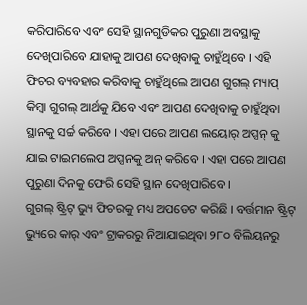କରିପାରିବେ ଏବଂ ସେହି ସ୍ଥାନଗୁଡିକର ପୁରୁଣା ଅବସ୍ଥାକୁ ଦେଖିପାରିବେ ଯାହାକୁ ଆପଣ ଦେଖିବାକୁ ଚାହୁଁଥିବେ । ଏହି ଫିଚର ବ୍ୟବହାର କରିବାକୁ ଚାହୁଁଥିଲେ ଆପଣ ଗୁଗଲ୍ ମ୍ୟାପ୍ କିମ୍ବା ଗୁଗଲ୍ ଆର୍ଥକୁ ଯିବେ ଏବଂ ଆପଣ ଦେଖିବାକୁ ଚାହୁଁଥିବା ସ୍ଥାନକୁ ସର୍ଚ୍ଚ କରିବେ । ଏହା ପରେ ଆପଣ ଲୟୋର୍ ଅପ୍ସନ୍ କୁ ଯାଇ ଟାଇମଲେପ ଅପ୍ସନକୁ ଅନ୍ କରିବେ । ଏହା ପରେ ଆପଣ ପୁରୁଣା ଦିନକୁ ଫେରି ସେହି ସ୍ଥାନ ଦେଖିପାରିବେ ।
ଗୁଗଲ୍ ଷ୍ଟ୍ରିଟ୍ ଭ୍ୟୁ ଫିଚରକୁ ମଧ୍ୟ ଅପଡେଟ କରିଛି । ବର୍ତ୍ତମାନ ଷ୍ଟ୍ରିଟ୍ ଭ୍ୟୁରେ କାର୍ ଏବଂ ଟ୍ରାକରରୁ ନିଆଯାଇଥିବା ୨୮୦ ବିଲିୟନରୁ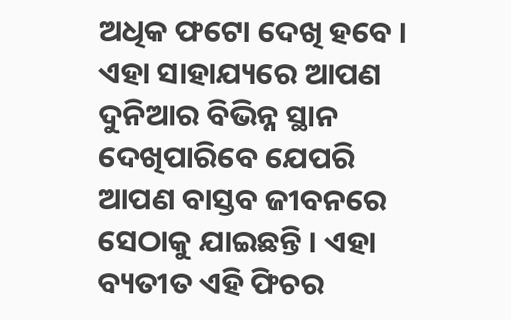ଅଧିକ ଫଟୋ ଦେଖି ହବେ । ଏହା ସାହାଯ୍ୟରେ ଆପଣ ଦୁନିଆର ବିଭିନ୍ନ ସ୍ଥାନ ଦେଖିପାରିବେ ଯେପରି ଆପଣ ବାସ୍ତବ ଜୀବନରେ ସେଠାକୁ ଯାଇଛନ୍ତି । ଏହା ବ୍ୟତୀତ ଏହି ଫିଚର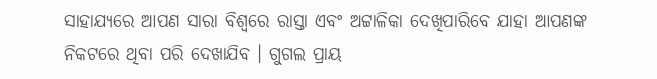ସାହାଯ୍ୟରେ ଆପଣ ସାରା ବିଶ୍ୱରେ ରାସ୍ତା ଏବଂ ଅଟ୍ଟାଳିକା ଦେଖିପାରିବେ ଯାହା ଆପଣଙ୍କ ନିକଟରେ ଥିବା ପରି ଦେଖାଯିବ । ଗୁଗଲ ପ୍ରାୟ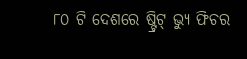୮୦ ଟି ଦେଶରେ ଷ୍ଟ୍ରିଟ୍ ଭ୍ୟୁ ଫିଚର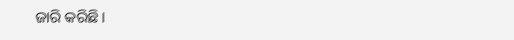ଜାରି କରିଛି ।